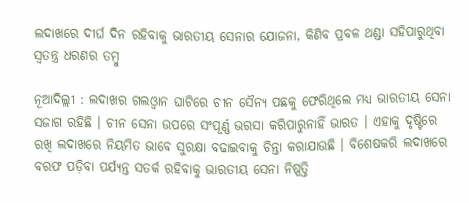ଲଦାଖରେ ଦୀର୍ଘ ଦିନ ରହିବାକୁ ଭାରତୀୟ ସେନାର ଯୋଜନା, କିଣିବ ପ୍ରବଳ ଥଣ୍ଡା ସହିପାରୁଥିବା ସ୍ୱତନ୍ତ୍ର ଧରଣର ତମ୍ବୁ

ନୂଆଦିଲ୍ଲୀ : ଲଦାଖର ଗଲଓ୍ଵାନ ଘାଟିରେ ଚୀନ ସୈନ୍ୟ ପଛକୁ ଫେରିଥିଲେ ମଧ୍ୟ ଭାରତୀୟ ସେନା ସଜାଗ ରହିଛି । ଚୀନ ସେନା ଉପରେ ସଂପୂର୍ଣ୍ଣ ଭରସା କରିପାରୁନାହିଁ ଭାରତ । ଏହାକୁ ଦୃଷ୍ଟିରେ ରଖି ଲଦାଖରେ ନିୟମିତ ଭାବେ ସୁରକ୍ଷା ବଢାଇବାକୁ ଚିନ୍ତା କରାଯାଉଛି । ବିଶେଷକରି ଲଦାଖରେ ବରଫ ପଡ଼ିବା ପର୍ଯ୍ୟନ୍ତ ସତର୍କ ରହିବାକୁ ଭାରତୀୟ ସେନା ନିଷ୍ପତ୍ତି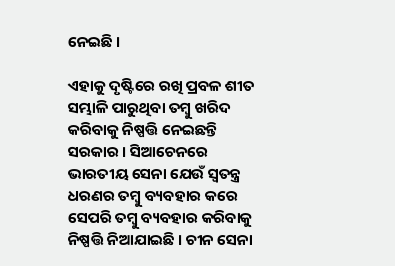ନେଇଛି ।

ଏହାକୁ ଦୃଷ୍ଟିରେ ରଖି ପ୍ରବଳ ଶୀତ ସମ୍ଭାଳି ପାରୁଥିବା ତମ୍ବୁ ଖରିଦ କରିବାକୁ ନିଷ୍ପତ୍ତି ନେଇଛନ୍ତି ସରକାର । ସିଆଚେନରେ ଭାରତୀୟ ସେନା ଯେଉଁ ସ୍ୱତନ୍ତ୍ର ଧରଣର ତମ୍ବୁ ବ୍ୟବହାର କରେ ସେପରି ତମ୍ବୁ ବ୍ୟବହାର କରିବାକୁ ନିଷ୍ପତ୍ତି ନିଆଯାଇଛି । ଚୀନ ସେନା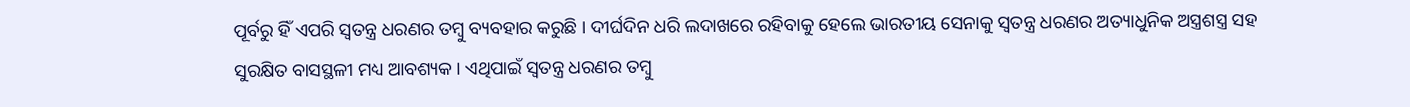ପୂର୍ବରୁ ହିଁ ଏପରି ସ୍ୱତନ୍ତ୍ର ଧରଣର ତମ୍ବୁ ବ୍ୟବହାର କରୁଛି । ଦୀର୍ଘଦିନ ଧରି ଲଦାଖରେ ରହିବାକୁ ହେଲେ ଭାରତୀୟ ସେନାକୁ ସ୍ୱତନ୍ତ୍ର ଧରଣର ଅତ୍ୟାଧୁନିକ ଅସ୍ତ୍ରଶସ୍ତ୍ର ସହ ସୁରକ୍ଷିତ ବାସସ୍ଥଳୀ ମଧ୍ୟ ଆବଶ୍ୟକ । ଏଥିପାଇଁ ସ୍ୱତନ୍ତ୍ର ଧରଣର ତମ୍ବୁ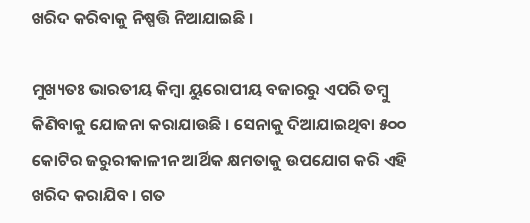ଖରିଦ କରିବାକୁ ନିଷ୍ପତ୍ତି ନିଆଯାଇଛି ।

ମୁଖ୍ୟତଃ ଭାରତୀୟ କିମ୍ବା ୟୁରୋପୀୟ ବଜାରରୁ ଏପରି ତମ୍ବୁ କିଣିବାକୁ ଯୋଜନା କରାଯାଉଛି । ସେନାକୁ ଦିଆଯାଇଥିବା ୫୦୦ କୋଟିର ଜରୁରୀକାଳୀନ ଆର୍ଥିକ କ୍ଷମତାକୁ ଉପଯୋଗ କରି ଏହି ଖରିଦ କରାଯିବ । ଗତ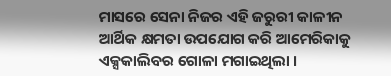ମାସରେ ସେନା ନିଜର ଏହି ଜରୁରୀ କାଳୀନ ଆର୍ଥିକ କ୍ଷମତା ଉପଯୋଗ କରି ଆମେରିକାକୁ ଏକ୍ସକାଲିବର ଗୋଳା ମଗାଇଥିଲା ।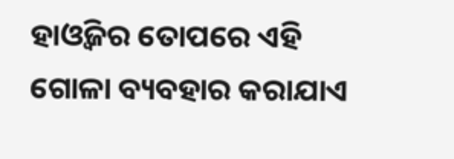ହାଓ୍ଵିଜର ତୋପରେ ଏହି ଗୋଳା ବ୍ୟବହାର କରାଯାଏ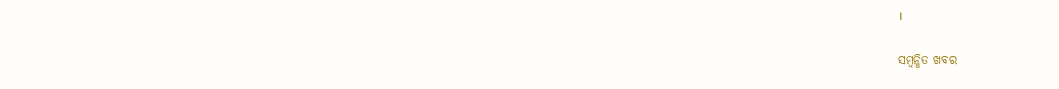।

ସମ୍ବନ୍ଧିତ ଖବର